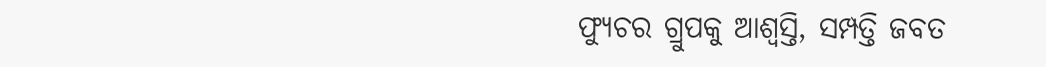ଫ୍ୟୁଚର ଗ୍ରୁପକୁ ଆଶ୍ବସ୍ତି, ସମ୍ପତ୍ତି ଜବତ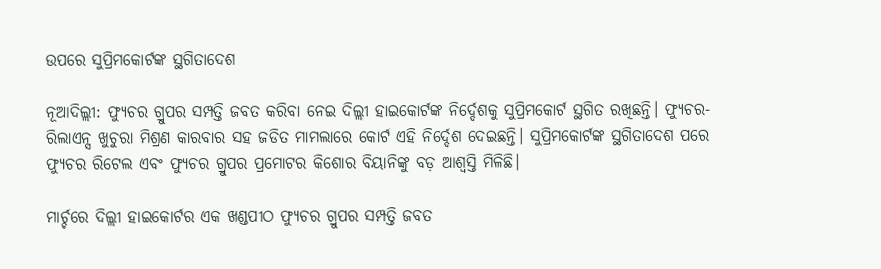ଉପରେ ସୁପ୍ରିମକୋର୍ଟଙ୍କ ସ୍ଥଗିତାଦେଶ

ନୂଆଦିଲ୍ଲୀ: ଫ୍ୟୁଚର ଗ୍ରୁପର ସମ୍ପତ୍ତି ଜବତ କରିବା ନେଇ ଦିଲ୍ଲୀ ହାଇକୋର୍ଟଙ୍କ ନିର୍ଦ୍ଦେଶକୁ ସୁପ୍ରିମକୋର୍ଟ ସ୍ଥଗିତ ରଖିଛନ୍ତି। ଫ୍ୟୁଚର-ରିଲାଏନ୍ସ ଖୁଚୁରା ମିଶ୍ରଣ କାରବାର ସହ ଜଡିତ ମାମଲାରେ କୋର୍ଟ ଏହି ନିର୍ଦ୍ଦେଶ ଦେଇଛନ୍ତି। ସୁପ୍ରିମକୋର୍ଟଙ୍କ ସ୍ଥଗିତାଦେଶ ପରେ ଫ୍ୟୁଚର ରିଟେଲ ଏବଂ ଫ୍ୟୁଚର ଗ୍ରୁପର ପ୍ରମୋଟର କିଶୋର ବିୟାନିଙ୍କୁ ବଡ଼ ଆଶ୍ବସ୍ତି ମିଳିଛି।

ମାର୍ଚ୍ଚରେ ଦିଲ୍ଲୀ ହାଇକୋର୍ଟର ଏକ ଖଣ୍ଡପୀଠ ଫ୍ୟୁଚର ଗ୍ରୁପର ସମ୍ପତ୍ତି ଜବତ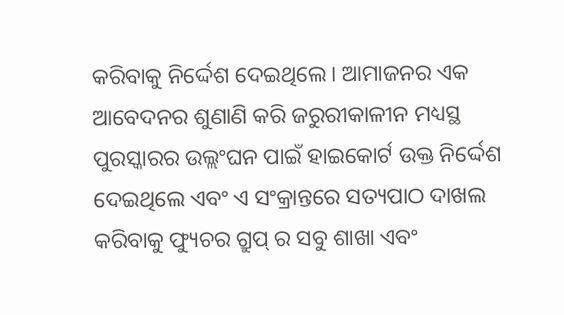କରିବାକୁ ନିର୍ଦ୍ଦେଶ ଦେଇଥିଲେ। ଆମାଜନର ଏକ ଆବେଦନର ଶୁଣାଣି କରି ଜରୁରୀକାଳୀନ ମଧ୍ୟସ୍ଥ ପୁରସ୍କାରର ଉଲ୍ଲଂଘନ ପାଇଁ ହାଇକୋର୍ଟ ଉକ୍ତ ନିର୍ଦ୍ଦେଶ ଦେଇଥିଲେ ଏବଂ ଏ ସଂକ୍ରାନ୍ତରେ ସତ୍ୟପାଠ ଦାଖଲ କରିବାକୁ ଫ୍ୟୁଚର ଗ୍ରୁପ୍ ର ସବୁ ଶାଖା ଏବଂ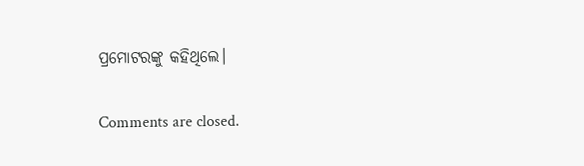ପ୍ରମୋଟରଙ୍କୁ କହିଥିଲେ।

Comments are closed.